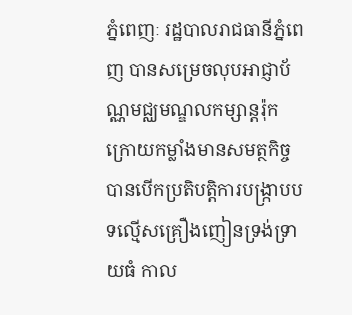ភ្នំពេញៈ រដ្ឋបាលរាជធានីភ្នំពេញ បានសម្រេចលុបអាជ្ញាប័ណ្ណមជ្ឈមណ្ឌលកម្សាន្តរ៉ុក ក្រោយកម្លាំងមានសមត្ថកិច្ច បានបើកប្រតិបត្តិការបង្ក្រាបបទល្មើសគ្រឿងញៀនទ្រង់ទ្រាយធំ កាល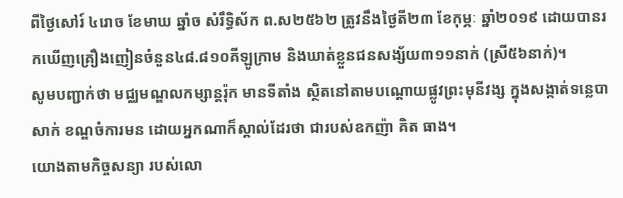ពីថ្ងៃសៅរ៍ ៤រោច ខែមាឃ ឆ្នាំច សំរឹទ្ធិស័ក ព.ស២៥៦២ ត្រូវនឹងថ្ងៃតី២៣ ខែកុម្ភៈ ឆ្នាំ២០១៩ ដោយបានរកឃើញគ្រឿងញៀនចំនួន៤៨.៨១០គីឡូក្រាម និងឃាត់ខ្លួនជនសង្ស័យ៣១១នាក់ (ស្រី៥៦នាក់)។
សូមបញ្ជាក់ថា មជ្ឈមណ្ឌលកម្សាន្តរ៉ុក មានទីតាំង ស្ថិតនៅតាមបណ្តោយផ្លូវព្រះមុនីវង្ស ក្នុងសង្កាត់ទន្លេបាសាក់ ខណ្ឌចំការមន ដោយអ្នកណាក៏ស្គាល់ដែរថា ជារបស់ឧកញ៉ា គិត ធាង។
យោងតាមកិច្ចសន្យា របស់លោ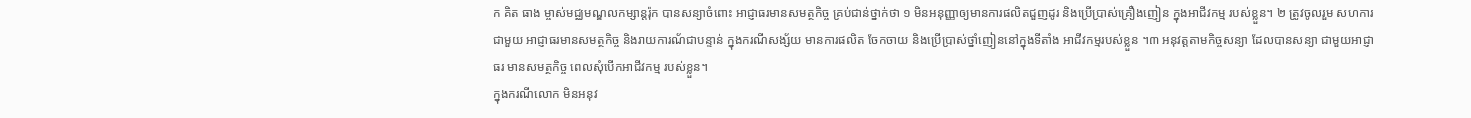ក គិត ធាង ម្ចាស់មជ្ឈមណ្ឌលកម្សាន្តរ៉ុក បានសន្យាចំពោះ អាជ្ញាធរមានសមត្ថកិច្ច គ្រប់ជាន់ថ្នាក់ថា ១ មិនអនុញ្ញាឲ្យមានការផលិតជួញដូរ និងប្រើប្រាស់គ្រឿងញៀន ក្នុងអាជីវកម្ម របស់ខ្លួន។ ២ ត្រូវចូលរួម សហការជាមួយ អាជ្ញាធរមានសមត្ថកិច្ច និងរាយការណ័ជាបន្ទាន់ ក្នុងករណីសង្ស័យ មានការផលិត ចែកចាយ និងប្រើប្រាស់ថ្នាំញៀននៅក្នុងទីតាំង អាជីវកម្មរបស់ខ្លួន ។៣ អនុវត្តតាមកិច្ចសន្យា ដែលបានសន្យា ជាមួយអាជ្ញាធរ មានសមត្ថកិច្ច ពេលសុំបើកអាជីវកម្ម របស់ខ្លួន។
ក្នុងករណីលោក មិនអនុវ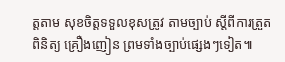ត្តតាម សុខចិត្តទទួលខុសត្រូវ តាមច្បាប់ ស្តីពីការត្រួតពិនិត្យ គ្រឿងញៀន ព្រមទាំងច្បាប់ផ្សេងៗទៀត៕